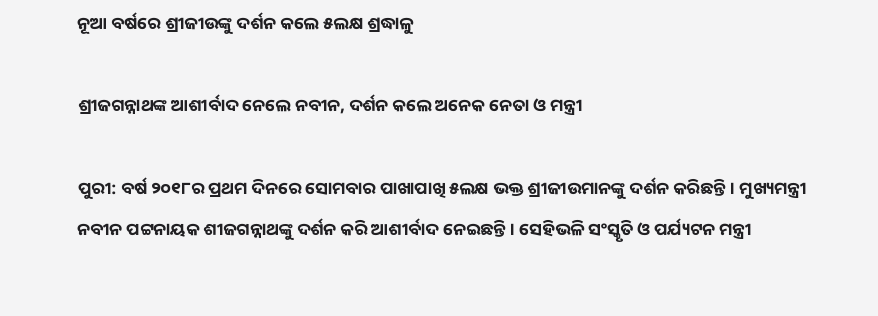ନୂଆ ବର୍ଷରେ ଶ୍ରୀଜୀଉଙ୍କୁ ଦର୍ଶନ କଲେ ୫ଲକ୍ଷ ଶ୍ରଦ୍ଧାଳୁ

ଶ୍ରୀଜଗନ୍ନାଥଙ୍କ ଆଶୀର୍ବାଦ ନେଲେ ନବୀନ, ଦର୍ଶନ କଲେ ଅନେକ ନେତା ଓ ମନ୍ତ୍ରୀ

ପୁରୀ: ବର୍ଷ ୨୦୧୮ର ପ୍ରଥମ ଦିନରେ ସୋମବାର ପାଖାପାଖି ୫ଲକ୍ଷ ଭକ୍ତ ଶ୍ରୀଜୀଉମାନଙ୍କୁ ଦର୍ଶନ କରିଛନ୍ତି। ମୁଖ୍ୟମନ୍ତ୍ରୀ ନବୀନ ପଟ୍ଟନାୟକ ଶୀଜଗନ୍ନାଥଙ୍କୁ ଦର୍ଶନ କରି ଆଶୀର୍ବାଦ ନେଇଛନ୍ତି। ସେହିଭଳି ସଂସ୍କୃତି ଓ ପର୍ଯ୍ୟଟନ ମନ୍ତ୍ରୀ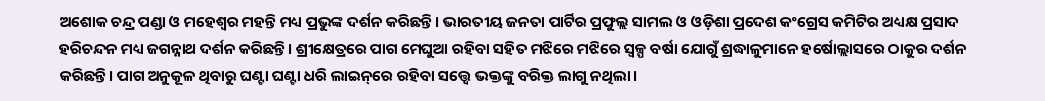ଅଶୋକ ଚନ୍ଦ୍ର ପଣ୍ଡା ଓ ମହେଶ୍ୱର ମହନ୍ତି ମଧ୍ୟ ପ୍ରଭୁଙ୍କ ଦର୍ଶନ କରିଛନ୍ତି। ଭାରତୀୟ ଜନତା ପାର୍ଟିର ପ୍ରଫୁଲ୍ଲ ସାମଲ ଓ ଓଡ଼ିଶା ପ୍ରଦେଶ କଂଗ୍ରେସ କମିଟିର ଅଧ୍ୟକ୍ଷ ପ୍ରସାଦ ହରିଚନ୍ଦନ ମଧ୍ୟ ଜଗନ୍ନାଥ ଦର୍ଶନ କରିଛନ୍ତି। ଶ୍ରୀକ୍ଷେତ୍ରରେ ପାଗ ମେଘୁଆ ରହିବା ସହିତ ମଝିରେ ମଝିରେ ସ୍ୱଳ୍ପ ବର୍ଷା ଯୋଗୁଁ ଶ୍ରଦ୍ଧାଳୁମାନେ ହର୍ଷୋଲ୍ଲାସରେ ଠାକୁର ଦର୍ଶନ କରିଛନ୍ତି। ପାଗ ଅନୁକୂଳ ଥିବାରୁ ଘଣ୍ଟା ଘଣ୍ଟା ଧରି ଲାଇନ୍‌ରେ ରହିବା ସତ୍ତ୍ୱେ ଭକ୍ତଙ୍କୁ ବରିକ୍ତ ଲାଗୁ ନଥିଲା।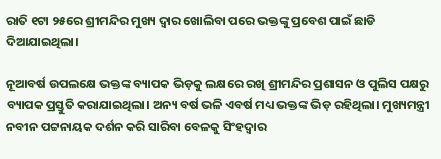ରାତି ୧ଟା ୨୫ରେ ଶ୍ରୀମନ୍ଦିର ମୁଖ୍ୟ ଦ୍ୱାର ଖୋଲିବା ପରେ ଭକ୍ତଙ୍କୁ ପ୍ରବେଶ ପାଇଁ ଛାଡି ଦିଆଯାଇଥିଲା।

ନୂଆବର୍ଷ ଉପଲକ୍ଷେ ଭକ୍ତଙ୍କ ବ୍ୟାପକ ଭିଡ଼କୁ ଲକ୍ଷରେ ରଖି ଶ୍ରୀମନ୍ଦିର ପ୍ରଶାସନ ଓ ପୁଲିସ ପକ୍ଷରୁ ବ୍ୟାପକ ପ୍ରସ୍ତୁତି କରାଯାଇଥିଲା। ଅନ୍ୟ ବର୍ଷ ଭଳି ଏବର୍ଷ ମଧ୍ୟ ଭକ୍ତଙ୍କ ଭିଡ଼ ରହିଥିଲା। ମୁଖ୍ୟମନ୍ତ୍ରୀ ନବୀନ ପଟ୍ଟନାୟକ ଦର୍ଶନ କରି ସାରିବା ବେଳକୁ ସିଂହଦ୍ୱାର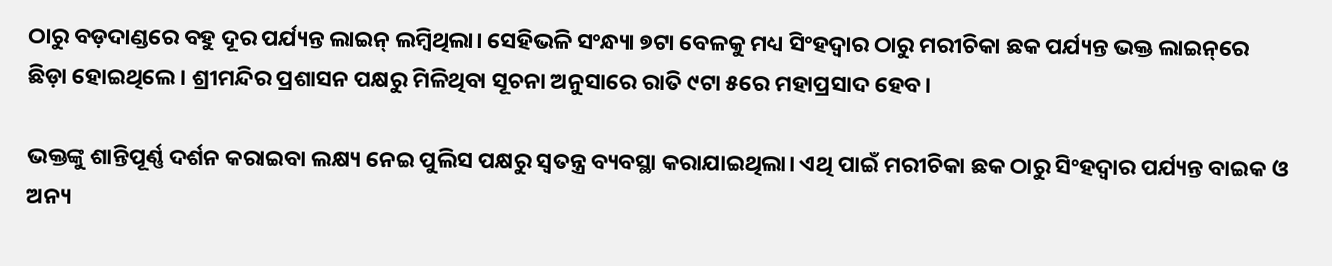ଠାରୁ ବଡ଼ଦାଣ୍ଡରେ ବହୁ ଦୂର ପର୍ଯ୍ୟନ୍ତ ଲାଇନ୍‌ ଲମ୍ବିଥିଲା। ସେହିଭଳି ସଂନ୍ଧ୍ୟା ୭ଟା ବେଳକୁ ମଧ୍ୟ ସିଂହଦ୍ୱାର ଠାରୁ ମରୀଚିକା ଛକ ପର୍ଯ୍ୟନ୍ତ ଭକ୍ତ ଲାଇନ୍‌ରେ ଛିଡ଼ା ହୋଇଥିଲେ। ଶ୍ରୀମନ୍ଦିର ପ୍ରଶାସନ ପକ୍ଷରୁ ମିଳିଥିବା ସୂଚନା ଅନୁସାରେ ରାତି ୯ଟା ୫ରେ ମହାପ୍ରସାଦ ହେବ।

ଭକ୍ତଙ୍କୁ ଶାନ୍ତିପୂର୍ଣ୍ଣ ଦର୍ଶନ କରାଇବା ଲକ୍ଷ୍ୟ ନେଇ ପୁଲିସ ପକ୍ଷରୁ ସ୍ୱତନ୍ତ୍ର ବ୍ୟବସ୍ଥା କରାଯାଇଥିଲା। ଏଥି ପାଇଁ ମରୀଚିକା ଛକ ଠାରୁ ସିଂହଦ୍ୱାର ପର୍ଯ୍ୟନ୍ତ ବାଇକ ଓ ଅନ୍ୟ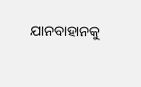ଯାନବାହାନକୁ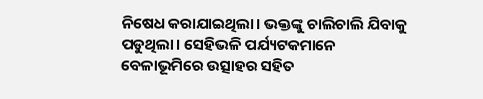ନିଷେଧ କରାଯାଇଥିଲା। ଭକ୍ତଙ୍କୁ ଚାଲିଚାଲି ଯିବାକୁ ପଡୁଥିଲା। ସେହିଭଳି ପର୍ଯ୍ୟଟକମାନେ ବେଳାଭୂମିରେ ଉତ୍ସାହର ସହିତ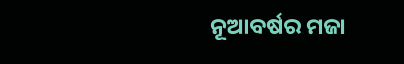ନୂଆବର୍ଷର ମଜା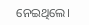ନେଇଥିଲେ।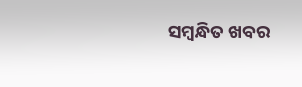ସମ୍ବନ୍ଧିତ ଖବର